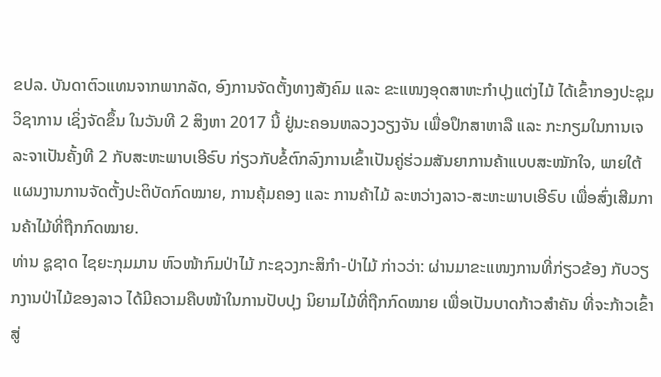ຂປລ. ບັນດາຕົວແທນຈາກພາກລັດ, ອົງການຈັດຕັ້ງທາງສັງຄົມ ແລະ ຂະແໜງອຸດສາຫະກຳປຸງແຕ່ງໄມ້ ໄດ້ເຂົ້າກອງປະຊຸມວິຊາການ ເຊິ່ງຈັດຂຶ້ນ ໃນວັນທີ 2 ສິງຫາ 2017 ນີ້ ຢູ່ນະຄອນຫລວງວຽງຈັນ ເພື່ອປຶກສາຫາລື ແລະ ກະກຽມໃນການເຈລະຈາເປັນຄັ້ງທີ 2 ກັບສະຫະພາບເອີຣົບ ກ່ຽວກັບຂໍ້ຕົກລົງການເຂົ້າເປັນຄູ່ຮ່ວມສັນຍາການຄ້າແບບສະໝັກໃຈ, ພາຍໃຕ້ແຜນງານການຈັດຕັ້ງປະຕິບັດກົດໝາຍ, ການຄຸ້ມຄອງ ແລະ ການຄ້າໄມ້ ລະຫວ່າງລາວ-ສະຫະພາບເອີຣົບ ເພື່ອສົ່ງເສີມການຄ້າໄມ້ທີ່ຖືກກົດໝາຍ.
ທ່ານ ຊູຊາດ ໄຊຍະກຸມມານ ຫົວໜ້າກົມປ່າໄມ້ ກະຊວງກະສິກໍາ-ປ່າໄມ້ ກ່າວວ່າ: ຜ່ານມາຂະແໜງການທີ່ກ່ຽວຂ້ອງ ກັບວຽກງານປ່າໄມ້ຂອງລາວ ໄດ້ມີຄວາມຄືບໜ້າໃນການປັບປຸງ ນິຍາມໄມ້ທີ່ຖືກກົດໝາຍ ເພື່ອເປັນບາດກ້າວສຳຄັນ ທີ່ຈະກ້າວເຂົ້າສູ່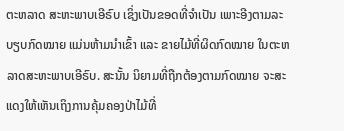ຕະຫລາດ ສະຫະພາບເອີຣົບ ເຊິ່ງເປັນຂອດທີ່ຈຳເປັນ ເພາະອີງຕາມລະບຽບກົດໝາຍ ແມ່ນຫ້າມນຳເຂົ້າ ແລະ ຂາຍໄມ້ທີ່ຜິດກົດໝາຍ ໃນຕະຫລາດສະຫະພາບເອີຣົບ. ສະນັ້ນ ນິຍາມທີ່ຖືກຕ້ອງຕາມກົດໝາຍ ຈະສະແດງໃຫ້ເຫັນເຖິງການຄຸ້ມຄອງປ່າໄມ້ທີ່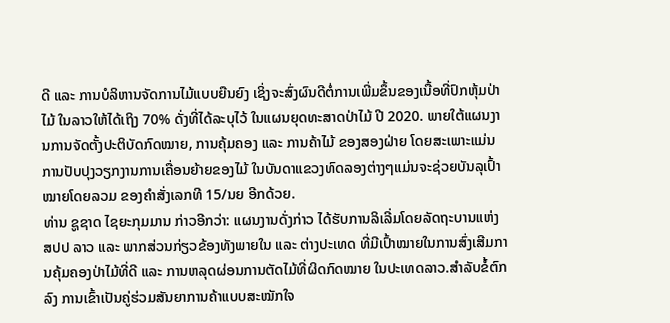ດີ ແລະ ການບໍລິຫານຈັດການໄມ້ແບບຍືນຍົງ ເຊິ່ງຈະສົ່ງຜົນດີຕໍ່ການເພີ່ມຂຶ້ນຂອງເນື້ອທີ່ປົກຫຸ້ມປ່າໄມ້ ໃນລາວໃຫ້ໄດ້ເຖິງ 70% ດັ່ງທີ່ໄດ້ລະບຸໄວ້ ໃນແຜນຍຸດທະສາດປ່າໄມ້ ປີ 2020. ພາຍໃຕ້ແຜນງານການຈັດຕັ້ງປະຕິບັດກົດໝາຍ, ການຄຸ້ມຄອງ ແລະ ການຄ້າໄມ້ ຂອງສອງຝ່າຍ ໂດຍສະເພາະແມ່ນ ການປັບປຸງວຽກງານການເຄື່ອນຍ້າຍຂອງໄມ້ ໃນບັນດາແຂວງທົດລອງຕ່າງໆແມ່ນຈະຊ່ວຍບັນລຸເປົ້າໝາຍໂດຍລວມ ຂອງຄໍາສັ່ງເລກທີ 15/ນຍ ອີກດ້ວຍ.
ທ່ານ ຊູຊາດ ໄຊຍະກຸມມານ ກ່າວອີກວ່າ: ແຜນງານດັ່ງກ່າວ ໄດ້ຮັບການລິເລີ່ມໂດຍລັດຖະບານແຫ່ງ ສປປ ລາວ ແລະ ພາກສ່ວນກ່ຽວຂ້ອງທັງພາຍໃນ ແລະ ຕ່າງປະເທດ ທີ່ມີເປົ້າໝາຍໃນການສົ່ງເສີມການຄຸ້ມຄອງປ່າໄມ້ທີ່ດີ ແລະ ການຫລຸດຜ່ອນການຕັດໄມ້ທີ່ຜິດກົດໝາຍ ໃນປະເທດລາວ.ສຳລັບຂໍ້ຕົກລົງ ການເຂົ້າເປັນຄູ່ຮ່ວມສັນຍາການຄ້າແບບສະໝັກໃຈ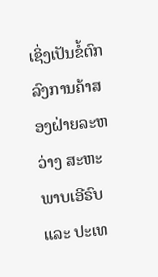ເຊິ່ງເປັນຂໍ້ຕົກລົງການຄ້າສອງຝ່າຍລະຫວ່າງ ສະຫະພາບເອີຣົບ ແລະ ປະເທ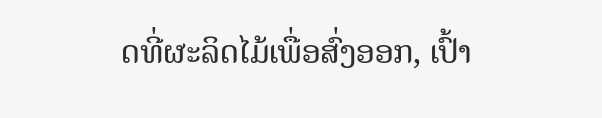ດທີ່ຜະລິດໄມ້ເພື່ອສົ່ງອອກ, ເປົ້າ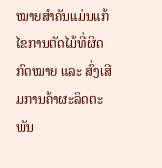ໝາຍສຳຄັນແມ່ນແກ້ໄຂການຕັດໄມ້ທີ່ຜິດກົດໝາຍ ແລະ ສົ່ງເສີມການຄ້າຜະລິດຕະພັນ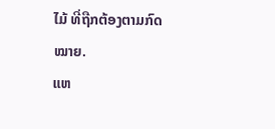ໄມ້ ທີ່ຖືກຕ້ອງຕາມກົດໝາຍ.
ແຫ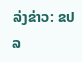ລ່ງຂ່າວ: ຂປລ